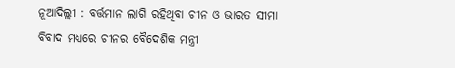ନୂଆଦିଲ୍ଲୀ : ବର୍ତ୍ତମାନ ଲାଗି ରହିଥିବା ଚୀନ ଓ ଭାରତ ସୀମା ବିବାଦ ମଧ୍ୟରେ ଚୀନର ବୈଦେଶିକ ମନ୍ତ୍ରୀ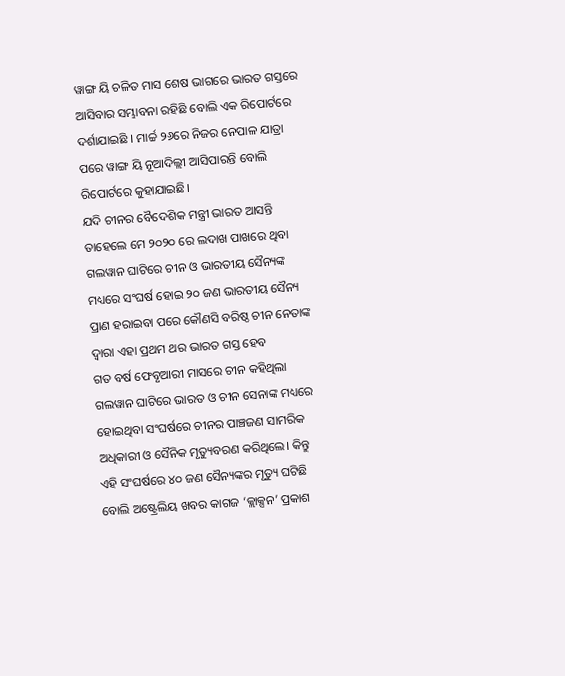ୱାଙ୍ଗ ୟି ଚଳିତ ମାସ ଶେଷ ଭାଗରେ ଭାରତ ଗସ୍ତରେ ଆସିବାର ସମ୍ଭାବନା ରହିଛି ବୋଲି ଏକ ରିପୋର୍ଟରେ ଦର୍ଶାଯାଇଛି । ମାର୍ଚ୍ଚ ୨୬ରେ ନିଜର ନେପାଳ ଯାତ୍ରା ପରେ ୱାଙ୍ଗ ୟି ନୂଆଦିଲ୍ଲୀ ଆସିପାରନ୍ତି ବୋଲି ରିପୋର୍ଟରେ କୁହାଯାଇଛି।
ଯଦି ଚୀନର ବୈଦେଶିକ ମନ୍ତ୍ରୀ ଭାରତ ଆସନ୍ତି ତାହେଲେ ମେ ୨୦୨୦ ରେ ଲଦାଖ ପାଖରେ ଥିବା ଗଲୱାନ ଘାଟିରେ ଚୀନ ଓ ଭାରତୀୟ ସୈନ୍ୟଙ୍କ ମଧ୍ୟରେ ସଂଘର୍ଷ ହୋଇ ୨୦ ଜଣ ଭାରତୀୟ ସୈନ୍ୟ ପ୍ରାଣ ହରାଇବା ପରେ କୌଣସି ବରିଷ୍ଠ ଚୀନ ନେତାଙ୍କ ଦ୍ୱାରା ଏହା ପ୍ରଥମ ଥର ଭାରତ ଗସ୍ତ ହେବ
ଗତ ବର୍ଷ ଫେବୃଆରୀ ମାସରେ ଚୀନ କହିଥିଲା ଗଲୱାନ ଘାଟିରେ ଭାରତ ଓ ଚୀନ ସେନାଙ୍କ ମଧ୍ୟରେ ହୋଇଥିବା ସଂଘର୍ଷରେ ଚୀନର ପାଞ୍ଚଜଣ ସାମରିକ ଅଧିକାରୀ ଓ ସୈନିକ ମୃତ୍ୟୁବରଣ କରିଥିଲେ। କିନ୍ତୁ ଏହି ସଂଘର୍ଷରେ ୪୦ ଜଣ ସୈନ୍ୟଙ୍କର ମୃତ୍ୟୁ ଘଟିଛି ବୋଲି ଅଷ୍ଟ୍ରେଲିୟ ଖବର କାଗଜ ‘କ୍ଲାକ୍ସନ’ ପ୍ରକାଶ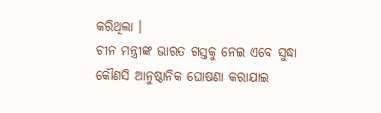କରିଥିଲା ।
ଚୀନ ମନ୍ତ୍ରୀଙ୍କ ଭାରତ ଗସ୍ତକୁ ନେଇ ଏବେ ସୁଦ୍ଧା କୌଣସି ଆନୁଷ୍ଠାନିକ ଘୋଷଣା କରାଯାଇ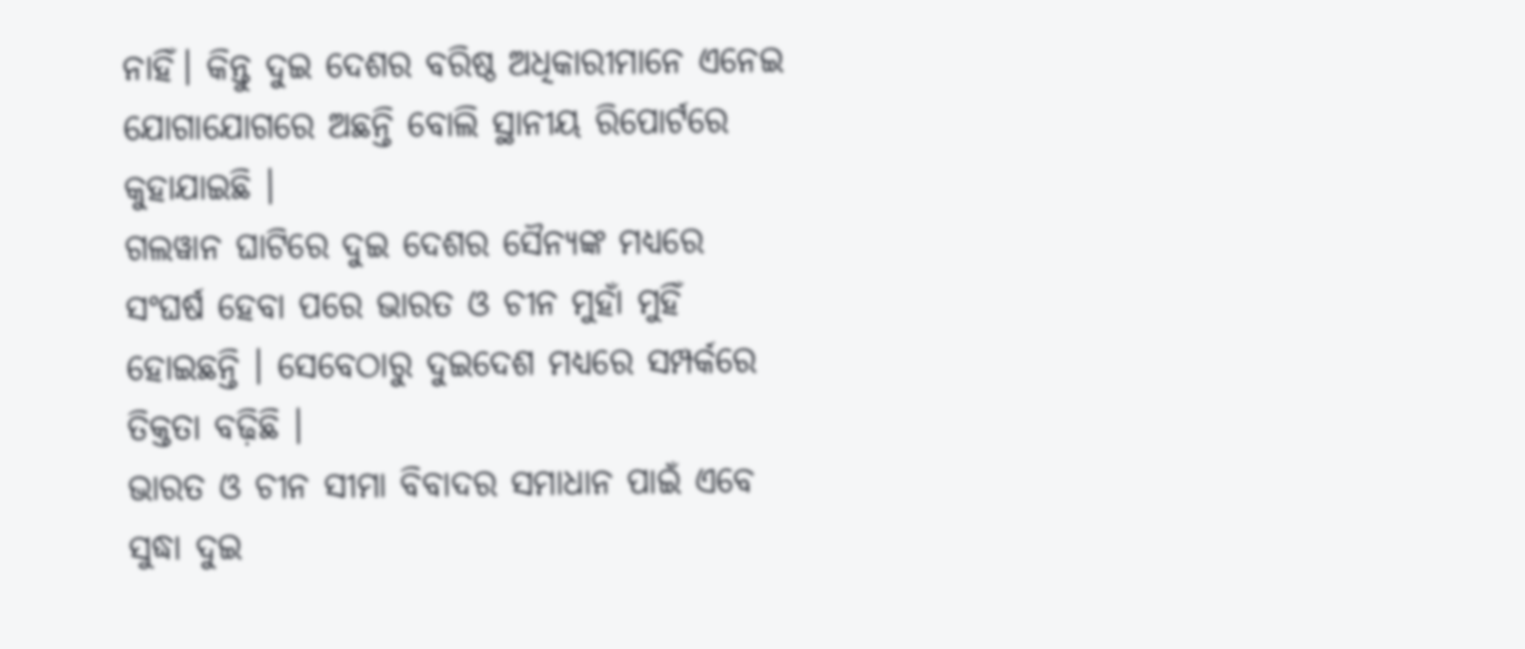ନାହିଁ। କିନ୍ତୁ ଦୁଇ ଦେଶର ବରିଷ୍ଠ ଅଧିକାରୀମାନେ ଏନେଇ ଯୋଗାଯୋଗରେ ଅଛନ୍ତି ବୋଲି ସ୍ଥାନୀୟ ରିପୋର୍ଟରେ କୁହାଯାଇଛି ।
ଗଲୱାନ ଘାଟିରେ ଦୁଇ ଦେଶର ସୈନ୍ୟଙ୍କ ମଧ୍ୟରେ ସଂଘର୍ଷ ହେବା ପରେ ଭାରତ ଓ ଚୀନ ମୁହାଁ ମୁହିଁ ହୋଇଛନ୍ତି । ସେବେଠାରୁ ଦୁଇଦେଶ ମଧ୍ୟରେ ସମ୍ପର୍କରେ ତିକ୍ତତା ବଢ଼ିଛି ।
ଭାରତ ଓ ଚୀନ ସୀମା ବିବାଦର ସମାଧାନ ପାଇଁ ଏବେ ସୁଦ୍ଧା ଦୁଇ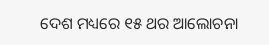ଦେଶ ମଧ୍ୟରେ ୧୫ ଥର ଆଲୋଚନା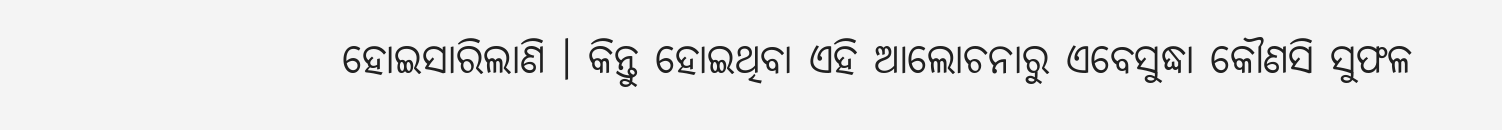ହୋଇସାରିଲାଣି । କିନ୍ତୁ ହୋଇଥିବା ଏହି ଆଲୋଚନାରୁ ଏବେସୁଦ୍ଧା କୌଣସି ସୁଫଳ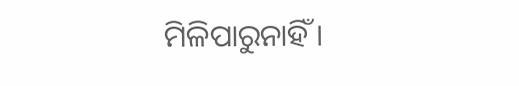ମିଳିପାରୁନାହିଁ ।